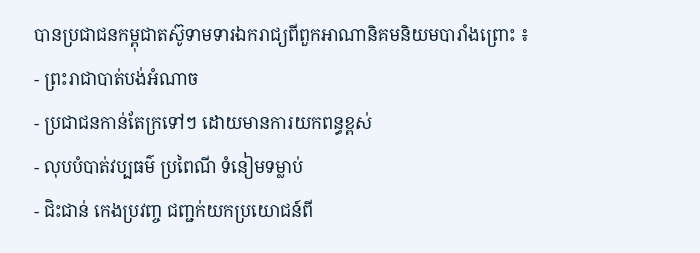បានប្រជាជនកម្ពុជាតស៊ូទាមទារឯករាជ្យពីពួកអាណានិគមនិយមបារាំងព្រោះ ៖
- ព្រះរាជាបាត់បង់អំណាច
- ប្រជាជនកាន់តែក្រទៅៗ ដោយមានការយកពន្ធខ្ពស់
- លុបបំបាត់វប្បធម៌ ប្រពៃណី ទំនៀមទម្លាប់
- ជិះជាន់ កេងប្រវញ្ច ជញ្ជក់យកប្រយោជន៍ពី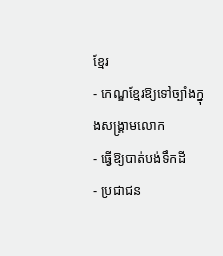ខ្មែរ
- កេណ្ឌខ្មែរឱ្យទៅច្បាំងក្នុងសង្រ្គាមលោក
- ធ្វើឱ្យបាត់បង់ទឹកដី
- ប្រជាជន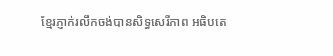ខ្មែរភ្ញាក់រលឹកចង់បានសិទ្ធសេរីភាព អធិបតេ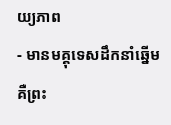យ្យភាព
- មានមគ្គុទេសដឹកនាំឆ្នើម គឺព្រះ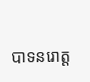បាទនរោត្ត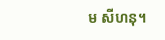ម សីហនុ។